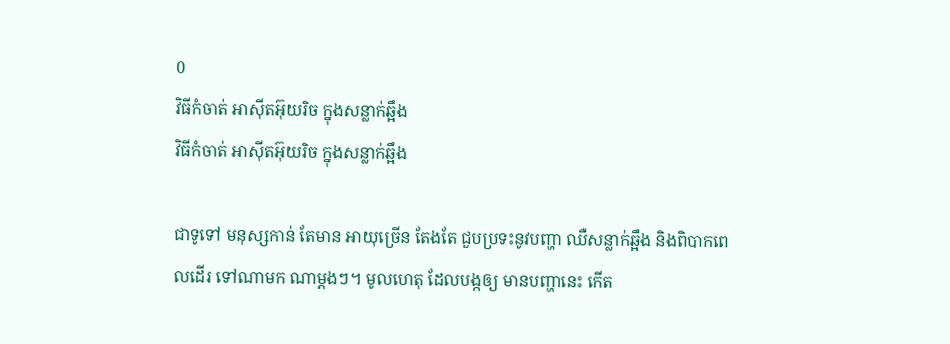0
វិធីកំចាត់ អាស៊ីតអ៊ុយរិច ក្នុងសន្លាក់ឆ្អឹង
វិធីកំចាត់ អាស៊ីតអ៊ុយរិច ក្នុងសន្លាក់ឆ្អឹង

ជាទូទៅ មនុស្សកាន់ តែមាន អាយុច្រើន តែងតែ ជួបប្រទះនូវបញ្ហា ឈឺសន្លាក់ឆ្អឹង និងពិបាកពេលដើរ ទៅណាមក ណាម្តងៗ។ មូលហេតុ ដែលបង្កឲ្យ មានបញ្ហានេះ កើត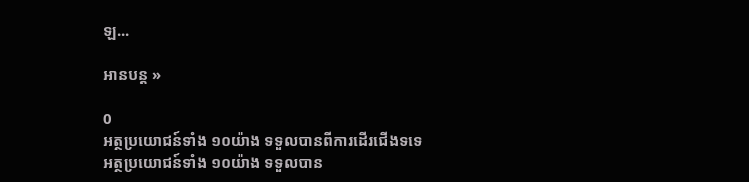ឡ...

អានបន្ត »

0
អត្ថប្រយោជន៍ទាំង ១០យ៉ាង ទទួលបានពីការដើរជើងទទេ
អត្ថប្រយោជន៍ទាំង ១០យ៉ាង ទទួលបាន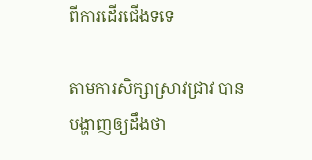ពីការដើរជើងទទេ

តាមការសិក្សាស្រាវជ្រាវ បានបង្ហាញឲ្យដឹងថា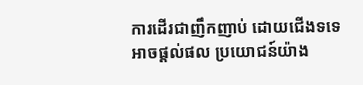ការដើរជាញឹកញាប់ ដោយជើងទទេ អាចផ្ដល់ផល ប្រយោជន៍យ៉ាង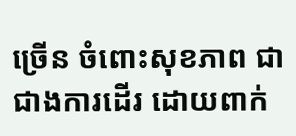ច្រើន ចំពោះសុខភាព ជាជាងការដើរ ដោយពាក់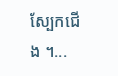ស្បែកជើង ។...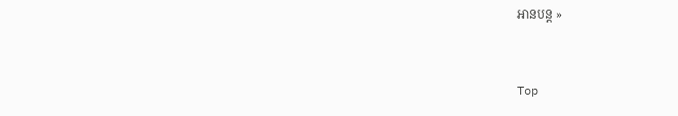អានបន្ត »


Top